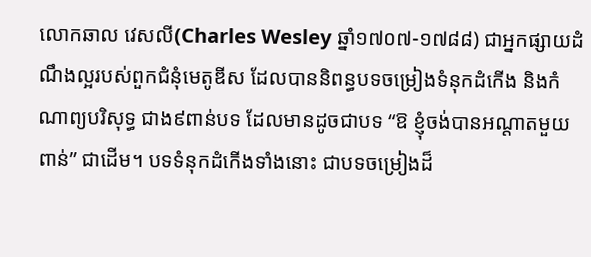លោកឆាល វេសលី(Charles Wesley ឆ្នាំ១៧០៧-១៧៨៨) ជាអ្នកផ្សាយដំណឹងល្អរបស់ពួកជំនុំមេតូឌីស ដែលបាននិពន្ធបទចម្រៀងទំនុកដំកើង និងកំណាព្យបរិសុទ្ធ ជាង៩ពាន់បទ ដែលមានដូចជាបទ “ឱ ខ្ញុំចង់បានអណ្តាតមួយពាន់” ជាដើម។ បទទំនុកដំកើងទាំងនោះ ជាបទចម្រៀងដ៏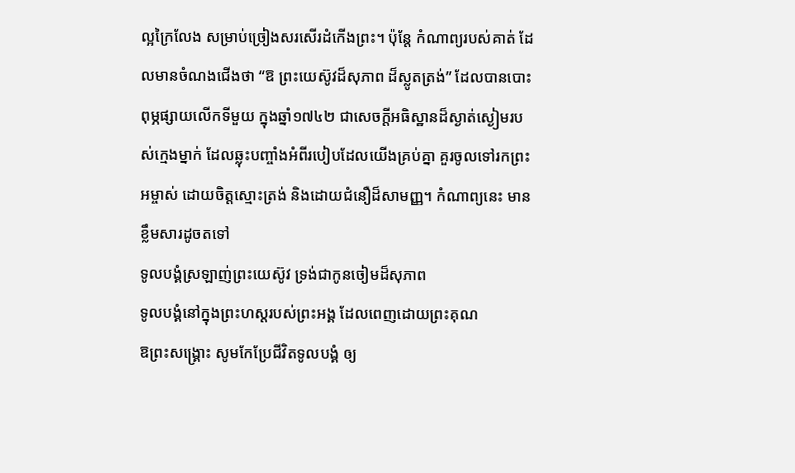ល្អក្រៃលែង សម្រាប់ច្រៀងសរសើរដំកើងព្រះ។ ប៉ុន្តែ កំណាព្យរបស់គាត់ ដែលមានចំណងជើងថា “ឱ ព្រះយេស៊ូវដ៏សុភាព ដ៏ស្លូតត្រង់” ដែលបានបោះពុម្ភផ្សាយលើកទីមួយ ក្នុងឆ្នាំ១៧៤២ ជាសេចក្តីអធិស្ឋានដ៏ស្ងាត់ស្ងៀមរបស់ក្មេងម្នាក់ ដែលឆ្លុះបញ្ចាំងអំពីរបៀបដែលយើងគ្រប់គ្នា គួរចូលទៅរកព្រះអម្ចាស់ ដោយចិត្តស្មោះត្រង់ និងដោយជំនឿដ៏សាមញ្ញ។ កំណាព្យនេះ មានខ្លឹមសារដូចតទៅ
ទូលបង្គំស្រឡាញ់ព្រះយេស៊ូវ ទ្រង់ជាកូនចៀមដ៏សុភាព
ទូលបង្គំនៅក្នុងព្រះហស្តរបស់ព្រះអង្គ ដែលពេញដោយព្រះគុណ
ឱព្រះសង្រ្គោះ សូមកែប្រែជីវិតទូលបង្គំ ឲ្យ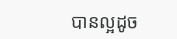បានល្អដូច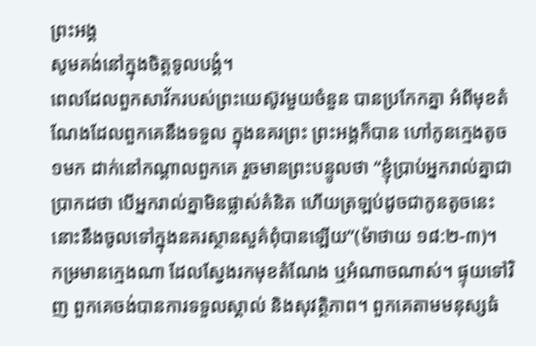ព្រះអង្គ
សូមគង់នៅក្នុងចិត្តទូលបង្គំ។
ពេលដែលពួកសាវ័ករបស់ព្រះយេស៊ូវមួយចំនួន បានប្រកែកគ្នា អំពីមុខតំណែងដែលពួកគេនឹងទទួល ក្នុងនគរព្រះ ព្រះអង្គក៏បាន ហៅកូនក្មេងតូច១មក ដាក់នៅកណ្តាលពួកគេ រួចមានព្រះបន្ទូលថា “ខ្ញុំប្រាប់អ្នករាល់គ្នាជាប្រាកដថា បើអ្នករាល់គ្នាមិនផ្លាស់គំនិត ហើយត្រឡប់ដូចជាកូនតូចនេះ នោះនឹងចូលទៅក្នុងនគរស្ថានសួគ៌ពុំបានឡើយ”(ម៉ាថាយ ១៨:២-៣)។
កម្រមានក្មេងណា ដែលស្វែងរកមុខតំណែង ឬអំណាចណាស់។ ផ្ទុយទៅវិញ ពួកគេចង់បានការទទួលស្គាល់ និងសុវត្ថិភាព។ ពួកគេតាមមនុស្សធំ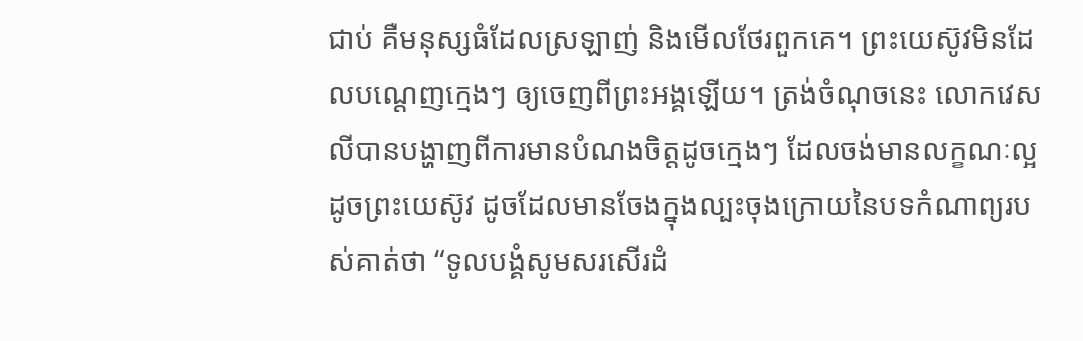ជាប់ គឺមនុស្សធំដែលស្រឡាញ់ និងមើលថែរពួកគេ។ ព្រះយេស៊ូវមិនដែលបណ្តេញក្មេងៗ ឲ្យចេញពីព្រះអង្គឡើយ។ ត្រង់ចំណុចនេះ លោកវេសលីបានបង្ហាញពីការមានបំណងចិត្តដូចក្មេងៗ ដែលចង់មានលក្ខណៈល្អដូចព្រះយេស៊ូវ ដូចដែលមានចែងក្នុងល្បះចុងក្រោយនៃបទកំណាព្យរបស់គាត់ថា “ទូលបង្គំសូមសរសើរដំ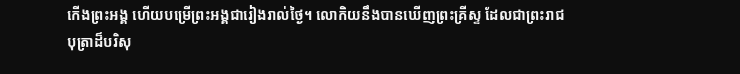កើងព្រះអង្គ ហើយបម្រើព្រះអង្គជារៀងរាល់ថ្ងៃ។ លោកិយនឹងបានឃើញព្រះគ្រីស្ទ ដែលជាព្រះរាជបុត្រាដ៏បរិសុ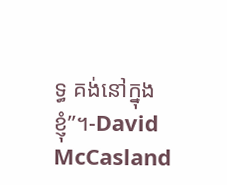ទ្ធ គង់នៅក្នុងខ្ញុំ”។-David McCasland